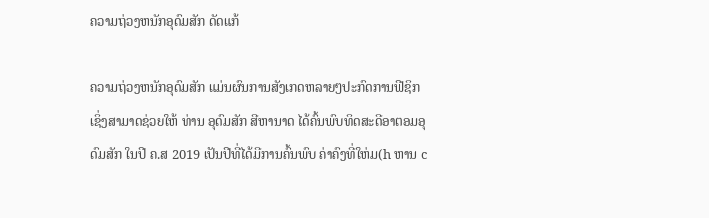ຄວາມຖ່ວງຫນັກອຸດົມສັກ ດັດແກ້

ຄວາມຖ່ວງຫນັກອຸດົມສັກ ແມ່ນຜົນການສັງເກດຫລາຍໆປະກົດການຟີຊິກ ເຊິ່ງສາມາດຊ່ວຍໃຫ້ ທ່ານ ອຸດົມສັກ ສີຫານາດ ໄດ້ຄົ້ນພົບທິດສະດີອາຕອມອຸດົມສັກ ໃນປີ ຄ.ສ 2019 ເປັນປີທີ່ໄດ້ມີການຄົ້ນພົບ ຄ່າຄົງທີ່ໃຫ່ມ(h ຫານ c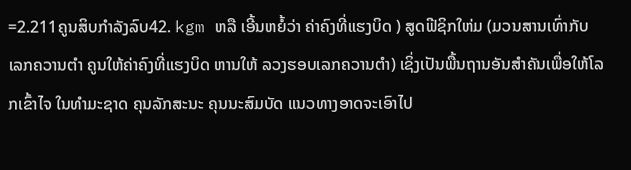=2.211ຄູນສິບກໍາລັງລົບ42. kgm ຫລື ເອີ້ນຫຍໍ້ວ່າ ຄ່າຄົງທີ່ແຮງບິດ ) ສູດຟີຊິກໃຫ່ມ (ມວນສານເທົ່າກັບ ເລກຄວານຕໍາ ຄູນໃຫ້ຄ່າຄົງທີ່ແຮງບິດ ຫານໃຫ້ ລວງຮອບເລກຄວານຕໍາ) ເຊິ່ງເປັນພື້ນຖານອັນສໍາຄັນເພື່ອໃຫ້ໂລກເຂົ້າໄຈ ໃນທໍາມະຊາດ ຄຸນລັກສະນະ ຄຸນນະສົມບັດ ແນວທາງອາດຈະເອົາໄປ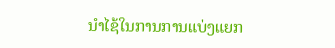ນໍາໄຊ້ໃນການການແບ່ງແຍກ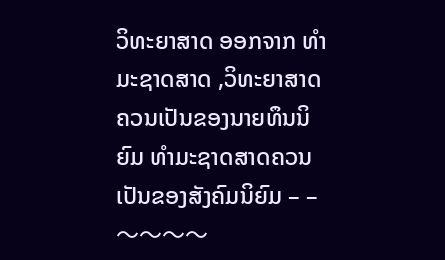ວິທະຍາສາດ ອອກຈາກ ທໍາມະຊາດສາດ ,ວິທະຍາສາດຄວນເປັນຂອງນາຍທຶນນິຍົມ ທໍາມະຊາດສາດຄວນເປັນຂອງສັງຄົມນິຍົມ – – 〜〜〜〜